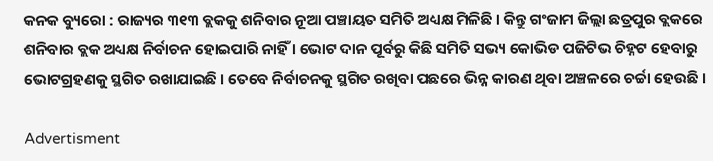କନକ ବ୍ୟୁରୋ : ରାଜ୍ୟର ୩୧୩ ବ୍ଲକକୁ ଶନିବାର ନୂଆ ପଞ୍ଚାୟତ ସମିତି ଅଧ୍ୟକ୍ଷ ମିଳିଛି । କିନ୍ତୁ ଗଂଜାମ ଜିଲ୍ଲା ଛତ୍ରପୁର ବ୍ଲକରେ ଶନିବାର ବ୍ଲକ ଅଧ୍ୟକ୍ଷ ନିର୍ବାଚନ ହୋଇପାରି ନାହିଁ । ଭୋଟ ଦାନ ପୂର୍ବରୁ କିଛି ସମିତି ସଭ୍ୟ କୋଭିଡ ପଜିଟିଭ ଚିହ୍ନଟ ହେବାରୁ ଭୋଟଗ୍ରହଣକୁ ସ୍ଥଗିତ ରଖାଯାଇଛି । ତେବେ ନିର୍ବାଚନକୁ ସ୍ଥଗିତ ରଖିବା ପଛରେ ଭିନ୍ନ କାରଣ ଥିବା ଅଞ୍ଚଳରେ ଚର୍ଚ୍ଚା ହେଉଛି ।

Advertisment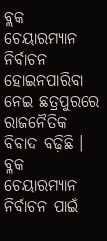ବ୍ଲକ ଚେୟାରମ୍ୟାନ ନିର୍ବାଚନ ହୋଇନପାରିବା ନେଇ ଛତ୍ରପୁରରେ ରାଜନୈତିକ ବିବାଦ ବଢ଼ିଛି । ବ୍ଳକ ଚେୟାରମ୍ୟାନ ନିର୍ବାଚନ ପାଇଁ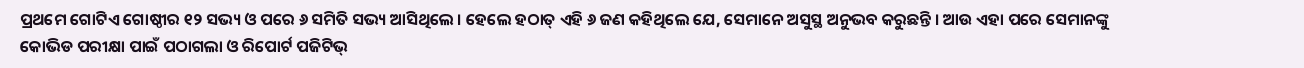ପ୍ରଥମେ ଗୋଟିଏ ଗୋଷ୍ଠୀର ୧୨ ସଭ୍ୟ ଓ ପରେ ୬ ସମିତି ସଭ୍ୟ ଆସିଥିଲେ । ହେଲେ ହଠାତ୍ ଏହି ୬ ଜଣ କହିଥିଲେ ଯେ, ସେମାନେ ଅସୁସ୍ଥ ଅନୁଭବ କରୁଛନ୍ତି । ଆଉ ଏହା ପରେ ସେମାନଙ୍କୁ କୋଭିଡ ପରୀକ୍ଷା ପାଇଁ ପଠାଗଲା ଓ ରିପୋର୍ଟ ପଜିଟିଭ୍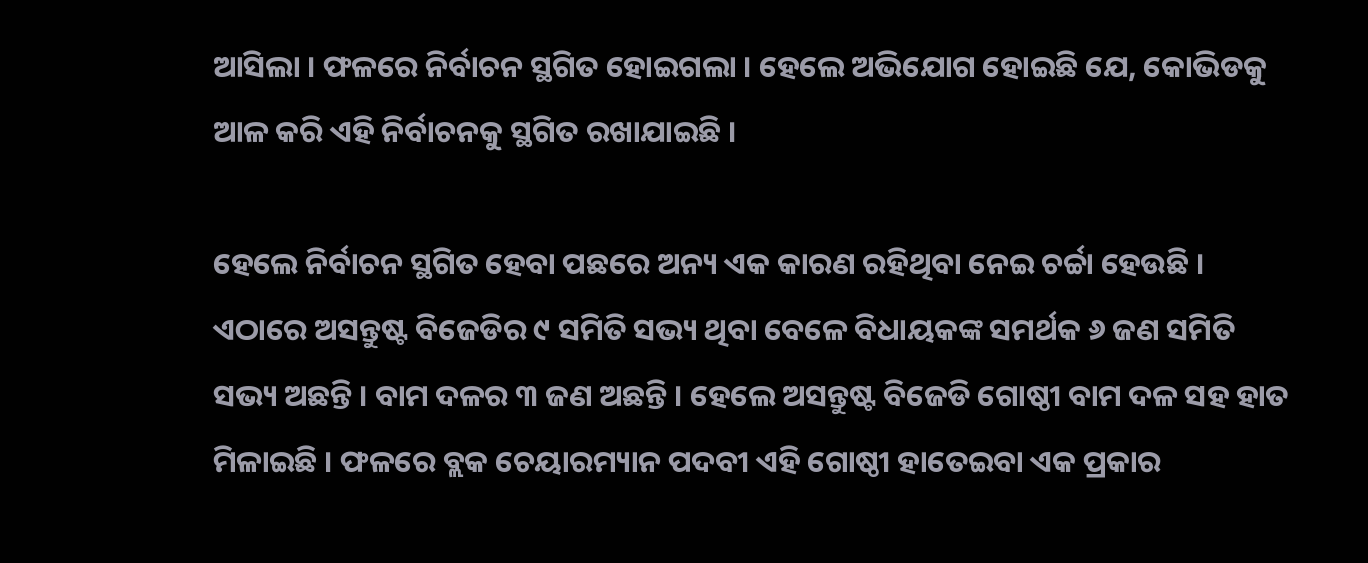ଆସିଲା । ଫଳରେ ନିର୍ବାଚନ ସ୍ଥଗିତ ହୋଇଗଲା । ହେଲେ ଅଭିଯୋଗ ହୋଇଛି ଯେ, କୋଭିଡକୁ ଆଳ କରି ଏହି ନିର୍ବାଚନକୁ ସ୍ଥଗିତ ରଖାଯାଇଛି ।

ହେଲେ ନିର୍ବାଚନ ସ୍ଥଗିତ ହେବା ପଛରେ ଅନ୍ୟ ଏକ କାରଣ ରହିଥିବା ନେଇ ଚର୍ଚ୍ଚା ହେଉଛି । ଏଠାରେ ଅସନ୍ତୁଷ୍ଟ ବିଜେଡିର ୯ ସମିତି ସଭ୍ୟ ଥିବା ବେଳେ ବିଧାୟକଙ୍କ ସମର୍ଥକ ୬ ଜଣ ସମିତି ସଭ୍ୟ ଅଛନ୍ତି । ବାମ ଦଳର ୩ ଜଣ ଅଛନ୍ତି । ହେଲେ ଅସନ୍ତୁଷ୍ଟ ବିଜେଡି ଗୋଷ୍ଠୀ ବାମ ଦଳ ସହ ହାତ ମିଳାଇଛି । ଫଳରେ ବ୍ଲକ ଚେୟାରମ୍ୟାନ ପଦବୀ ଏହି ଗୋଷ୍ଠୀ ହାତେଇବା ଏକ ପ୍ରକାର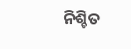ନିଶ୍ଚିତ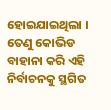ହୋଇଯାଇଥିଲା । ତେଣୁ କୋଭିଡ ବାହାନା କରି ଏହି ନିର୍ବାଚନକୁ ସ୍ଥଗିତ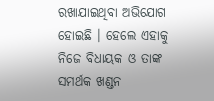ରଖାଯାଇଥିବା ଅଭିଯୋଗ ହୋଇଛି । ହେଲେ ଏହାକୁ ନିଜେ ବିଧାୟକ ଓ ତାଙ୍କ ସମର୍ଥକ ଖଣ୍ଡନ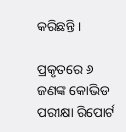କରିଛନ୍ତି ।

ପ୍ରକୃତରେ ୬ ଜଣଙ୍କ କୋଭିଡ ପରୀକ୍ଷା ରିପୋର୍ଟ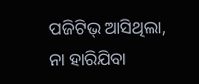ପଜିଟିଭ୍ ଆସିଥିଲା, ନା ହାରିଯିବା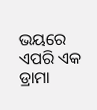ଭୟରେ ଏପରି ଏକ ଡ୍ରାମା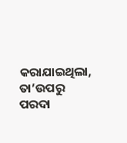କରାଯାଇଥିଲା, ତା’ଉପରୁ ପରଦା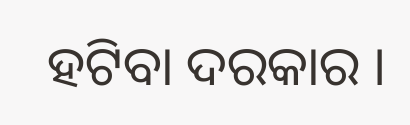ହଟିବା ଦରକାର ।